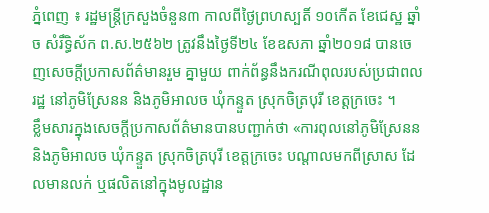ភ្នំពេញ ៖ រដ្ឋមន្ត្រីក្រសួងចំនួន៣ កាលពីថ្ងៃព្រហស្បតិ៍ ១០កើត ខែជេស្ឋ ឆ្នាំច សំរឹទ្ធិស័ក ព.ស.២៥៦២ ត្រូវនឹងថ្ងៃទី២៤ ខែឧសភា ឆ្នាំ២០១៨ បានចេញសេចក្តីប្រកាសព័ត៌មានរួម គ្នាមួយ ពាក់ព័ន្ធនឹងករណីពុលរបស់ប្រជាពលរដ្ឋ នៅភូមិស្រែនន និងភូមិអាលច ឃុំកន្ទួត ស្រុកចិត្របុរី ខេត្តក្រចេះ ។
ខ្លឹមសារក្នុងសេចក្តីប្រកាសព័ត៌មានបានបញ្ជាក់ថា «ការពុលនៅភូមិស្រែនន និងភូមិអាលច ឃុំកន្ទួត ស្រុកចិត្របុរី ខេត្តក្រចេះ បណ្តាលមកពីស្រាស ដែលមានលក់ ឬផលិតនៅក្នុងមូលដ្ឋាន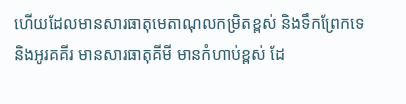ហើយដែលមានសារធាតុមេតាណុលកម្រិតខ្ពស់ និងទឹកព្រែកទេ និងអូរគគីរ មានសារធាតុគីមី មានកំហាប់ខ្ពស់ ដែ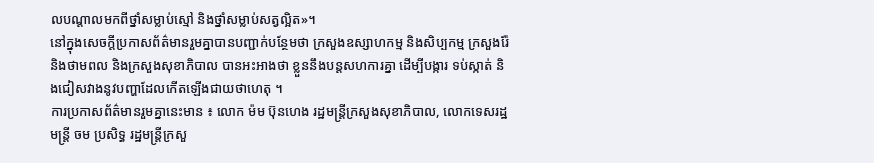លបណ្តាលមកពីថ្នាំសម្លាប់ស្មៅ និងថ្នាំសម្លាប់សត្វល្អិត»។
នៅក្នុងសេចក្តីប្រកាសព័ត៌មានរួមគ្នាបានបញ្ជាក់បន្ថែមថា ក្រសួងឧស្សាហកម្ម និងសិប្បកម្ម ក្រសួងរ៉ែ និងថាមពល និងក្រសួងសុខាភិបាល បានអះអាងថា ខ្លួននឹងបន្តសហការគ្នា ដើម្បីបង្ការ ទប់ស្កាត់ និងជៀសវាងនូវបញ្ហាដែលកើតឡើងជាយថាហេតុ ។
ការប្រកាសព័ត៌មានរួមគ្នានេះមាន ៖ លោក ម៉ម ប៊ុនហេង រដ្ឋមន្ត្រីក្រសួងសុខាភិបាល, លោកទេសរដ្ឋមន្ត្រី ចម ប្រសិទ្ធ រដ្ឋមន្ត្រីក្រសួ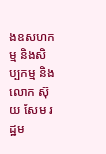ងឧសហកម្ម និងសិប្បកម្ម និងលោក ស៊ុយ សែម រដ្ឋម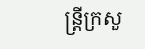ន្ត្រីក្រសួ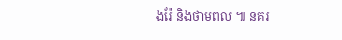ងរ៉ែ និងថាមពល ៕ នគរ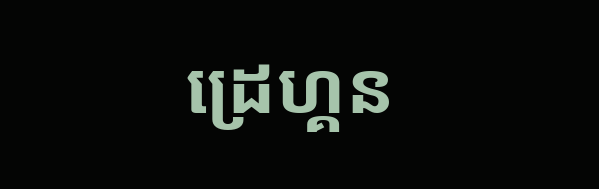ដ្រេហ្គន